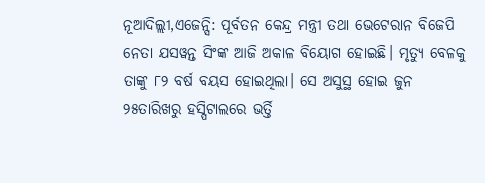ନୂଆଦିଲ୍ଲୀ,ଏଜେନ୍ସି: ପୂର୍ବତନ କେନ୍ଦ୍ର ମନ୍ତ୍ରୀ ତଥା ଭେଟେରାନ ବିଜେପି ନେତା ଯସୱନ୍ତ ସିଂଙ୍କ ଆଜି ଅକାଳ ବିୟୋଗ ହୋଇଛି। ମୃତ୍ୟୁ ବେଳକୁ ତାଙ୍କୁ ୮୨ ବର୍ଷ ବୟସ ହୋଇଥିଲା। ସେ ଅସୁସ୍ଥ ହୋଇ ଜୁନ ୨୫ତାରିଖରୁ ହସ୍ପିଟାଲରେ ଭର୍ତ୍ତି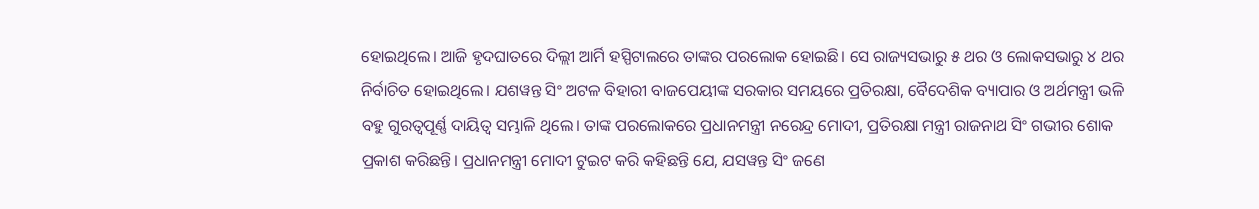ହୋଇଥିଲେ। ଆଜି ହୃଦଘାତରେ ଦିଲ୍ଲୀ ଆର୍ମି ହସ୍ପିଟାଲରେ ତାଙ୍କର ପରଲୋକ ହୋଇଛି। ସେ ରାଜ୍ୟସଭାରୁ ୫ ଥର ଓ ଲୋକସଭାରୁ ୪ ଥର ନିର୍ବାଚିତ ହୋଇଥିଲେ। ଯଶୱନ୍ତ ସିଂ ଅଟଳ ବିହାରୀ ବାଜପେୟୀଙ୍କ ସରକାର ସମୟରେ ପ୍ରତିରକ୍ଷା, ବୈଦେଶିକ ବ୍ୟାପାର ଓ ଅର୍ଥମନ୍ତ୍ରୀ ଭଳି ବହୁ ଗୁରତ୍ୱପୂର୍ଣ୍ଣ ଦାୟିତ୍ୱ ସମ୍ଭାଳି ଥିଲେ। ତାଙ୍କ ପରଲୋକରେ ପ୍ରଧାନମନ୍ତ୍ରୀ ନରେନ୍ଦ୍ର ମୋଦୀ, ପ୍ରତିରକ୍ଷା ମନ୍ତ୍ରୀ ରାଜନାଥ ସିଂ ଗଭୀର ଶୋକ ପ୍ରକାଶ କରିଛନ୍ତି। ପ୍ରଧାନମନ୍ତ୍ରୀ ମୋଦୀ ଟୁଇଟ କରି କହିଛନ୍ତି ଯେ, ଯସୱନ୍ତ ସିଂ ଜଣେ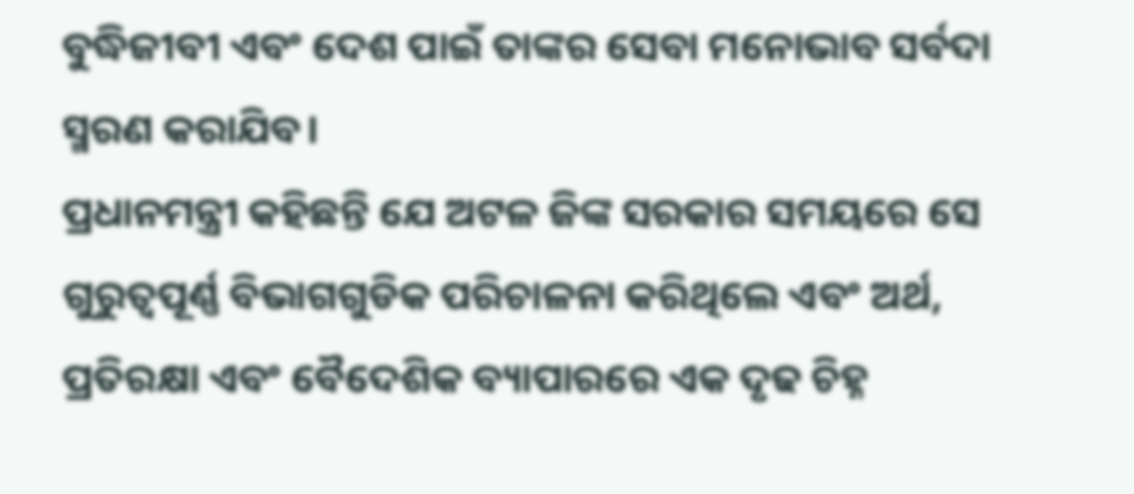ବୁଦ୍ଧିଜୀବୀ ଏବଂ ଦେଶ ପାଇଁ ତାଙ୍କର ସେବା ମନୋଭାବ ସର୍ବଦା ସ୍ମରଣ କରାଯିବ।
ପ୍ରଧାନମନ୍ତ୍ରୀ କହିଛନ୍ତି ଯେ ଅଟଳ ଜିଙ୍କ ସରକାର ସମୟରେ ସେ ଗୁରୁତ୍ୱପୂର୍ଣ୍ଣ ବିଭାଗଗୁଡିକ ପରିଚାଳନା କରିଥିଲେ ଏବଂ ଅର୍ଥ, ପ୍ରତିରକ୍ଷା ଏବଂ ବୈଦେଶିକ ବ୍ୟାପାରରେ ଏକ ଦୃଢ ଚିହ୍ନ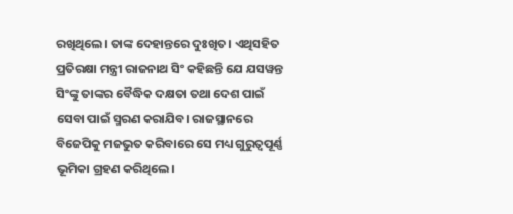ରଖିଥିଲେ। ତାଙ୍କ ଦେହାନ୍ତରେ ଦୁଃଖିତ। ଏଥିସହିତ ପ୍ରତିରକ୍ଷା ମନ୍ତ୍ରୀ ରାଜନାଥ ସିଂ କହିଛନ୍ତି ଯେ ଯସୱନ୍ତ ସିଂଙ୍କୁ ତାଙ୍କର ବୈଦ୍ଧିକ ଦକ୍ଷତା ତଥା ଦେଶ ପାଇଁ ସେବା ପାଇଁ ସ୍ମରଣ କରାଯିବ। ରାଜସ୍ଥାନରେ ବିଜେପିକୁ ମଜଭୁତ କରିବାରେ ସେ ମଧ୍ୟ ଗୁରୁତ୍ୱପୂର୍ଣ୍ଣ ଭୂମିକା ଗ୍ରହଣ କରିଥିଲେ।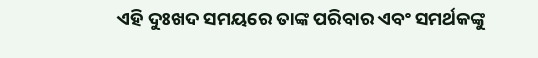ଏହି ଦୁଃଖଦ ସମୟରେ ତାଙ୍କ ପରିବାର ଏବଂ ସମର୍ଥକଙ୍କୁ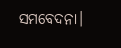ସମବେଦନା।